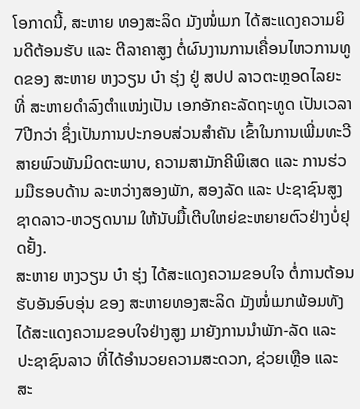ໂອກາດນີ້, ສະຫາຍ ທອງສະລິດ ມັງໜໍ່ເມກ ໄດ້ສະແດງຄວາມຍິນດີຕ້ອນຮັບ ແລະ ຕີລາຄາສູງ ຕໍ່ຜົນງານການເຄື່ອນໄຫວການທູດຂອງ ສະຫາຍ ຫງວຽນ ບ໋າ ຮຸ່ງ ຢູ່ ສປປ ລາວຕະຫຼອດໄລຍະທີ່ ສະຫາຍດຳລົງຕຳແໜ່ງເປັນ ເອກອັກຄະລັດຖະທູດ ເປັນເວລາ7ປີກວ່າ ຊຶ່ງເປັນການປະກອບສ່ວນສຳຄັນ ເຂົ້າໃນການເພີ່ມທະວີສາຍພົວພັນມິດຕະພາບ, ຄວາມສາມັກຄີພິເສດ ແລະ ການຮ່ວມມືຮອບດ້ານ ລະຫວ່າງສອງພັກ, ສອງລັດ ແລະ ປະຊາຊົນສູງຊາດລາວ-ຫວຽດນາມ ໃຫ້ນັບມື້ເຕີບໃຫຍ່ຂະຫຍາຍຕົວຢ່າງບໍ່ຢຸດຢັ້ງ.
ສະຫາຍ ຫງວຽນ ບ໋າ ຮຸ່ງ ໄດ້ສະແດງຄວາມຂອບໃຈ ຕໍ່ການຕ້ອນຮັບອັນອົບອຸ່ນ ຂອງ ສະຫາຍທອງສະລິດ ມັງໜໍ່ເມກພ້ອມທັງໄດ້ສະແດງຄວາມຂອບໃຈຢ່າງສູງ ມາຍັງການນຳພັກ-ລັດ ແລະ ປະຊາຊົນລາວ ທີ່ໄດ້ອຳນວຍຄວາມສະດວກ, ຊ່ວຍເຫຼືອ ແລະ ສະ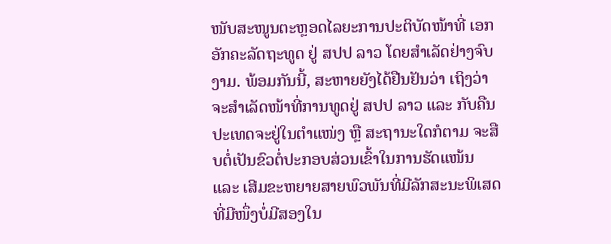ໜັບສະໜູນຕະຫຼອດໄລຍະການປະຕິບັດໜ້າທີ່ ເອກອັກຄະລັດຖະທູດ ຢູ່ ສປປ ລາວ ໂດຍສຳເລັດຢ່າງຈົບງາມ. ພ້ອມກັນນີ້, ສະຫາຍຍັງໄດ້ຢືນຢັນວ່າ ເຖິງວ່າຈະສຳເລັດໜ້າທີ່ການທູດຢູ່ ສປປ ລາວ ແລະ ກັບຄືນປະເທດຈະຢູ່ໃນຕຳແໜ່ງ ຫຼື ສະຖານະໃດກໍຕາມ ຈະສືບຕໍ່ເປັນຂົວຕໍ່ປະກອບສ່ວນເຂົ້າໃນການຮັດແໜ້ນ ແລະ ເສີມຂະຫຍາຍສາຍພົວພັນທີ່ມີລັກສະນະພິເສດ ທີ່ມີໜຶ່ງບໍ່ມີສອງໃນ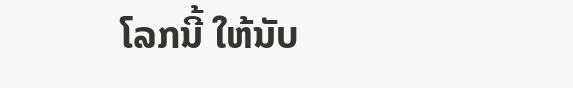ໂລກນີ້ ໃຫ້ນັບ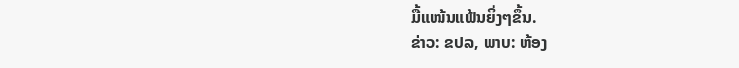ມື້ແໜ້ນແຟ້ນຍິ່ງໆຂຶ້ນ.
ຂ່າວ: ຂປລ, ພາບ: ຫ້ອງ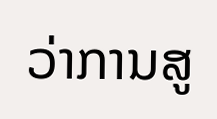ວ່າການສູ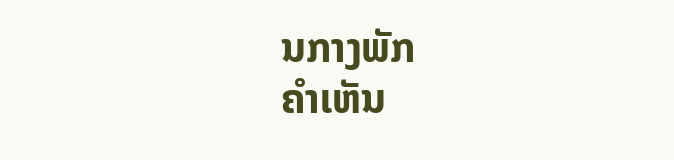ນກາງພັກ
ຄໍາເຫັນ